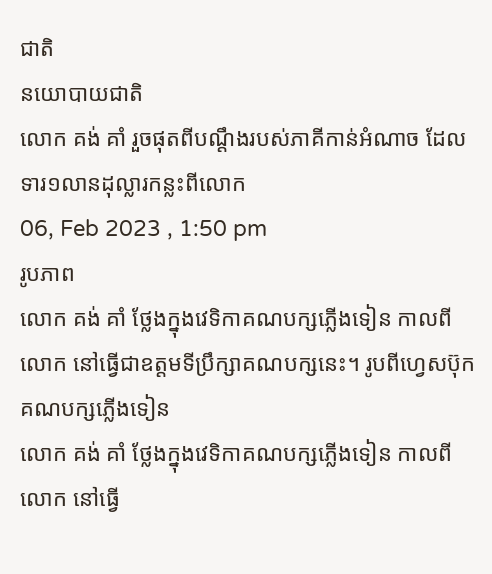ជាតិ
នយោបាយជាតិ
លោក គង់ គាំ រួចផុតពីបណ្តឹងរបស់ភាគីកាន់អំណាច ដែលទារ១លានដុល្លារកន្លះពីលោក
06, Feb 2023 , 1:50 pm
រូបភាព
លោក គង់ គាំ ថ្លែងក្នុងវេទិកាគណបក្សភ្លើងទៀន កាលពីលោក នៅធ្វើជាឧត្តមទីប្រឹក្សាគណបក្សនេះ។ រូបពីហ្វេសប៊ុកគណបក្សភ្លើងទៀន
លោក គង់ គាំ ថ្លែងក្នុងវេទិកាគណបក្សភ្លើងទៀន កាលពីលោក នៅធ្វើ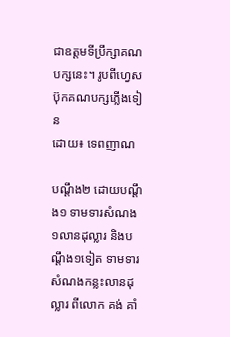ជាឧត្តមទីប្រឹក្សាគណបក្សនេះ។ រូបពីហ្វេសប៊ុកគណបក្សភ្លើងទៀន
ដោយ៖ ទេពញាណ

បណ្តឹង២ ដោយបណ្តឹង១ ទាមទារសំណង១លានដុល្លារ និងបណ្តឹង១ទៀត ទាមទារសំណងកន្លះលានដុល្លារ ពីលោក គង់ គាំ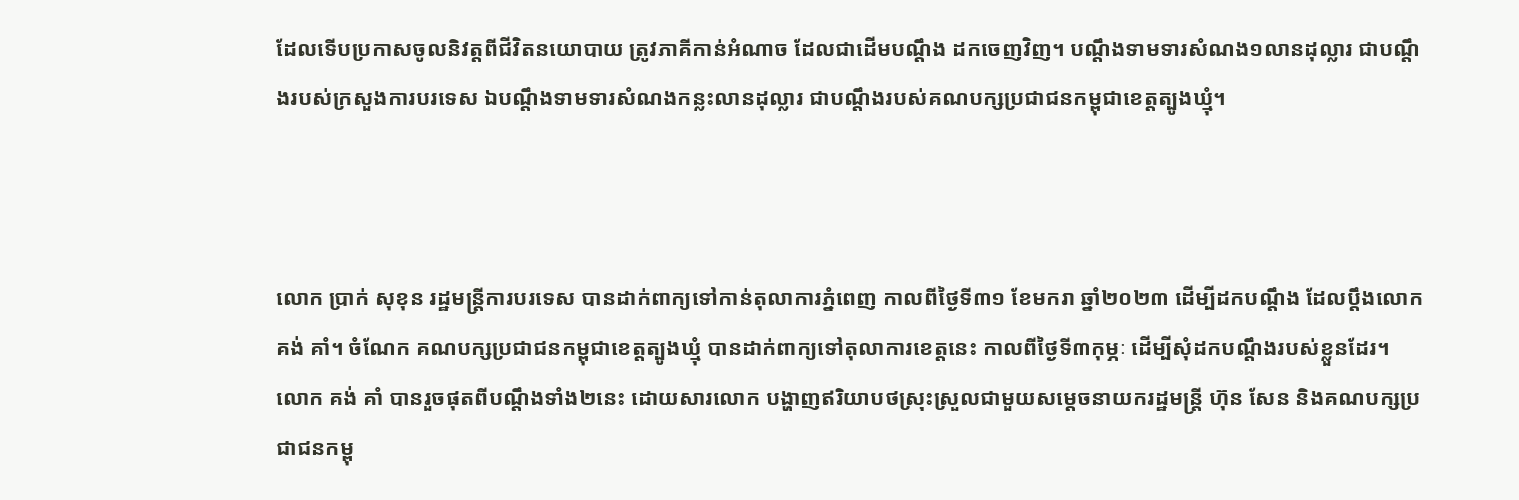ដែលទើបប្រកាសចូលនិវត្តពីជីវិតនយោបាយ ត្រូវភាគីកាន់អំណាច ដែលជាដើមបណ្តឹង ដកចេញវិញ។ បណ្តឹងទាមទារសំណង១លានដុល្លារ ជាបណ្តឹងរបស់ក្រសួងការបរទេស ឯបណ្តឹងទាមទារសំណងកន្លះលានដុល្លារ ជាបណ្តឹងរបស់គណបក្សប្រជាជនកម្ពុជាខេត្តត្បូងឃ្មុំ។



លោក ប្រាក់ សុខុន រដ្ឋមន្រ្តីការបរទេស បានដាក់ពាក្យទៅកាន់តុលាការភ្នំពេញ កាលពីថ្ងៃទី៣១ ខែមករា ឆ្នាំ២០២៣ ដើម្បីដកបណ្តឹង ដែលប្តឹងលោក គង់ គាំ។ ចំណែក គណបក្សប្រជាជនកម្ពុជាខេត្តត្បូងឃ្មុំ បានដាក់ពាក្យទៅតុលាការខេត្តនេះ កាលពីថ្ងៃទី៣កុម្ភៈ ដើម្បីសុំដកបណ្តឹងរបស់ខ្លួនដែរ។ លោក គង់ គាំ បានរួចផុតពីបណ្តឹងទាំង២នេះ ដោយសារលោក បង្ហាញឥរិយាបថស្រុះស្រួលជាមួយសម្តេចនាយករដ្ឋមន្រ្តី ហ៊ុន សែន និងគណបក្សប្រជាជនកម្ពុ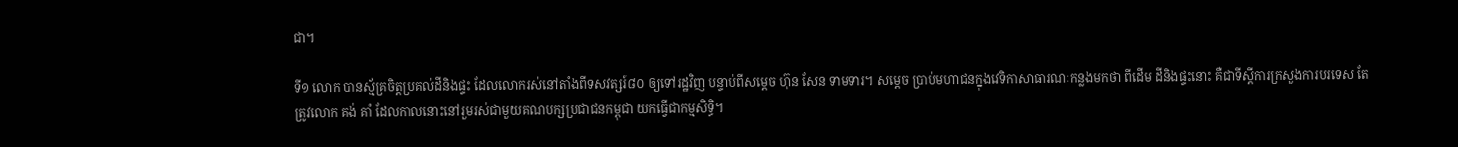ជា។

ទី១ លោក បានស្ម័គ្រចិត្តប្រគល់ដីនិងផ្ទះ ដែលលោករស់នៅតាំងពីទសវត្សរ៍៨០ ឲ្យទៅរដ្ឋវិញ បន្ទាប់ពីសម្តេច ហ៊ុន សែន ទាមទារ។ សម្តេច ប្រាប់មហាជនក្នុងវេទិកាសាធារណៈកន្លងមកថា ពីដើម ដីនិងផ្ទះនោះ គឺជាទីស្តីការក្រសួងការបរទេស តែត្រូវលោក គង់ គាំ ដែលកាលនោះនៅរួមរស់ជាមួយគណបក្សប្រជាជនកម្ពុជា យកធ្វើជាកម្មសិទ្ធិ។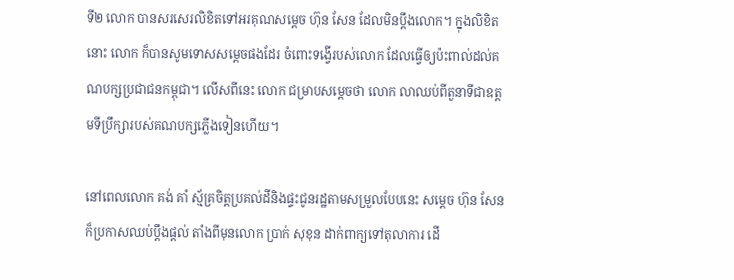ទី២ លោក បានសរសេរលិខិតទៅអរគុណសម្តេច ហ៊ុន សែន ដែលមិនប្តឹងលោក។ ក្នុងលិខិតនោះ លោក ក៏បានសូមទោសសម្តេចផងដែរ ចំពោះទង្វើរបស់លោក ដែលធ្វើឲ្យប៉ះពាល់ដល់គណបក្សប្រជាជនកម្ពុជា។ លើសពីនេះ លោក ជម្រាបសម្តេចថា លោក លាឈប់ពីតួនាទីជាឧត្តមទីប្រឹក្សារបស់គណបក្សភ្លើងទៀនហើយ។

នៅពេលលោក គង់ គាំ ស្ម័គ្រចិត្តប្រគល់ដីនិងផ្ទះជូនរដ្ឋតាមសម្រួលបែបនេះ សម្តេច ហ៊ុន សែន ក៏ប្រកាសឈប់ប្តឹងផ្តល់ តាំងពីមុនលោក ប្រាក់ សុខុន ដាក់ពាក្យទៅតុលាការ ដើ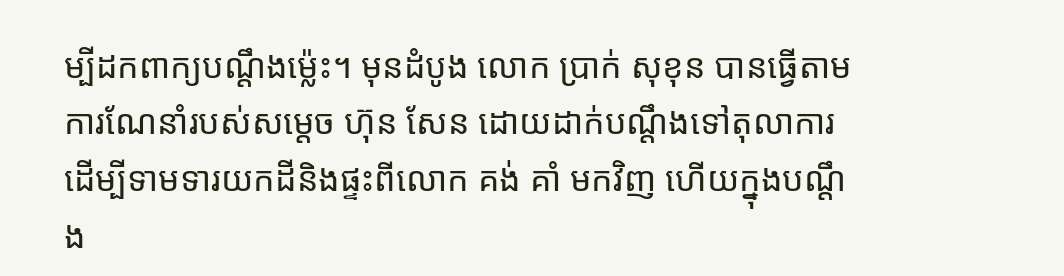ម្បីដកពាក្យបណ្តឹងម្ល៉េះ។ មុនដំបូង លោក ប្រាក់ សុខុន បានធ្វើតាមការណែនាំរបស់សម្តេច ហ៊ុន សែន ដោយដាក់បណ្តឹងទៅតុលាការ ដើម្បីទាមទារយកដីនិងផ្ទះពីលោក គង់ គាំ មកវិញ ហើយក្នុងបណ្តឹង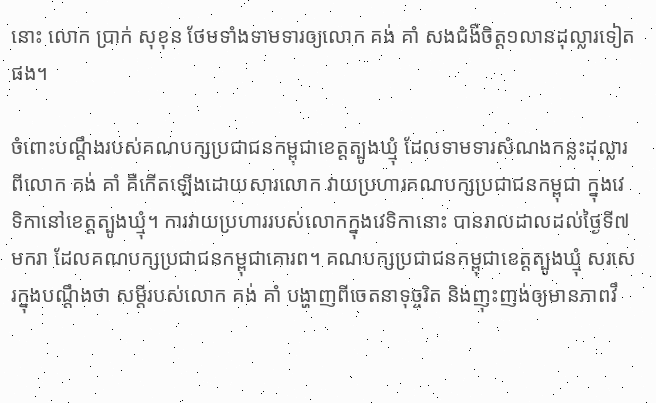នោះ លោក ប្រាក់ សុខុន ថែមទាំងទាមទារឲ្យលោក គង់ គាំ សងជំងឺចិត្ត១លានដុល្លារទៀតផង។

ចំពោះបណ្តឹងរបស់គណបក្សប្រជាជនកម្ពុជាខេត្តត្បូងឃ្មុំ ដែលទាមទារសំណងកន្លះដុល្លារពីលោក គង់ គាំ គឺកើតឡើងដោយសារលោក វាយប្រហារគណបក្សប្រជាជនកម្ពុជា ក្នុងវេទិកានៅខេត្តត្បូងឃ្មុំ។ ការវាយប្រហាររបស់លោកក្នុងវេទិកានោះ បានរាលដាលដល់ថ្ងៃទី៧មករា ដែលគណបក្សប្រជាជនកម្ពុជាគោរព។ គណបក្សប្រជាជនកម្ពុជាខេត្តត្បូងឃ្មុំ សរសេរក្នុងបណ្តឹងថា សម្តីរបស់លោក គង់ គាំ បង្ហាញពីចេតនាទុច្ចរិត និងញុះញង់ឲ្យមានភាពវឹ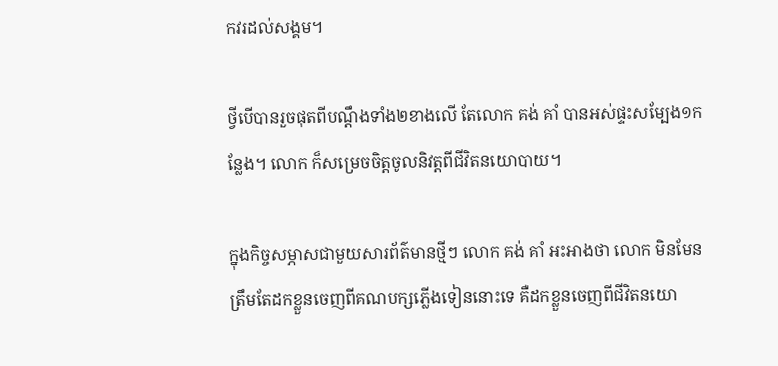កវរដល់សង្គម។

ថ្វីបើបានរួចផុតពីបណ្តឹងទាំង២ខាងលើ តែលោក គង់ គាំ បានអស់ផ្ទះសម្បែង១កន្លែង។ លោក ក៏សម្រេចចិត្តចូលនិវត្តពីជីវិតនយោបាយ។

ក្នុងកិច្ចសម្ភាសជាមួយសារព័ត៌មានថ្មីៗ លោក គង់ គាំ អះអាងថា លោក មិនមែនត្រឹមតែដកខ្លួនចេញពីគណបក្សភ្លើងទៀននោះទេ គឺដកខ្លួនចេញពីជីវិតនយោ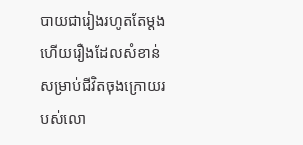បាយជារៀងរហូតតែម្តង ហើយរឿងដែលសំខាន់សម្រាប់ជីវិតចុងក្រោយរបស់លោ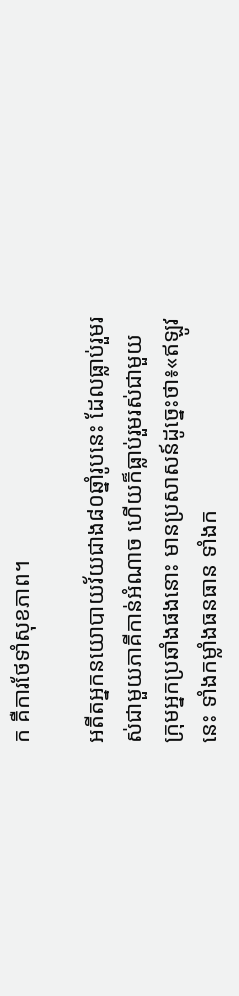ក គឺការថែទាំសុខភាព។

អតីតអ្នកនយោបាយវ័យជាង៨០ឆ្នាំរូបនេះ ដែលធ្លាប់រួមរស់ជាមួយភាគីកាន់អំណាច ហើយក៏ធ្លាប់រួមរស់ជាមួយក្រុមអ្នកប្រឆាំងផងនោះ មានប្រសាសន៍ដូច្នេះថា៖«ឥឡូវនេះ ទាំងកម្លាំងធនធាន ទាំងក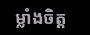ម្លាំងចិត្ត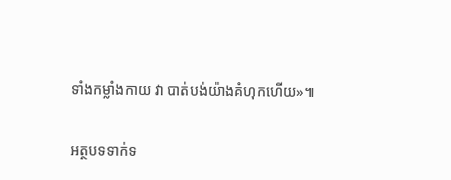ទាំងកម្លាំងកាយ វា បាត់បង់យ៉ាងគំហុកហើយ»៕

អត្ថបទទាក់ទ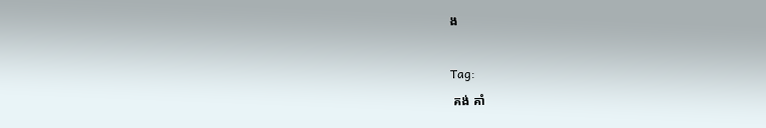ង

Tag:
 គង់ គាំ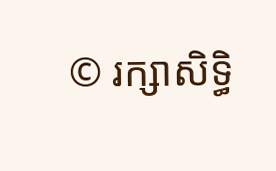© រក្សាសិទ្ធិ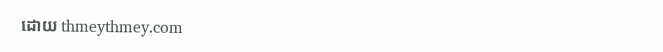ដោយ thmeythmey.com